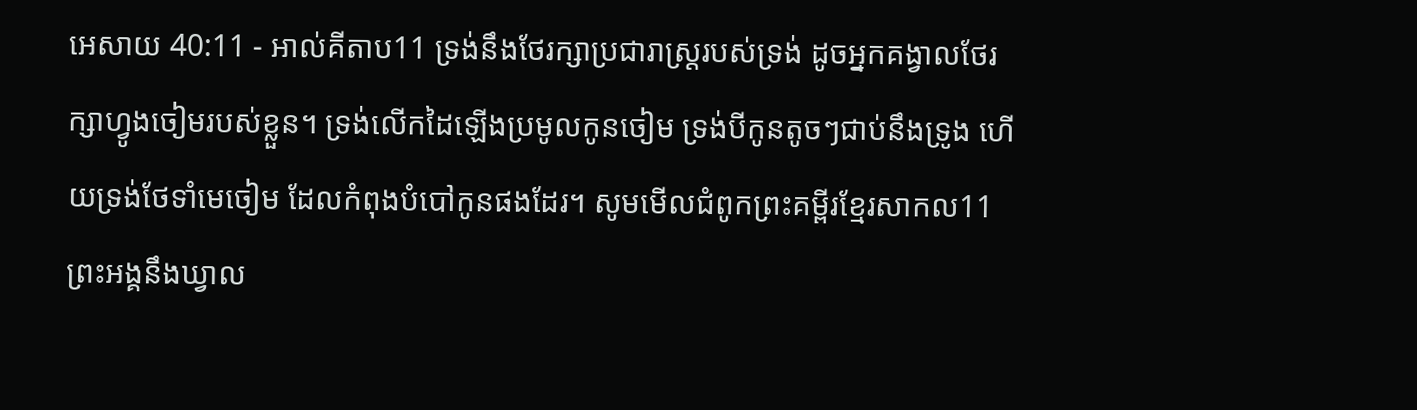អេសាយ 40:11 - អាល់គីតាប11 ទ្រង់នឹងថែរក្សាប្រជារាស្ត្ររបស់ទ្រង់ ដូចអ្នកគង្វាលថែរក្សាហ្វូងចៀមរបស់ខ្លួន។ ទ្រង់លើកដៃឡើងប្រមូលកូនចៀម ទ្រង់បីកូនតូចៗជាប់នឹងទ្រូង ហើយទ្រង់ថែទាំមេចៀម ដែលកំពុងបំបៅកូនផងដែរ។ សូមមើលជំពូកព្រះគម្ពីរខ្មែរសាកល11 ព្រះអង្គនឹងឃ្វាល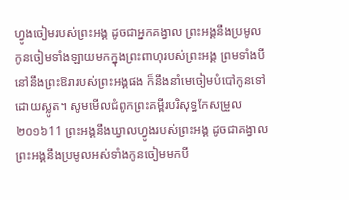ហ្វូងចៀមរបស់ព្រះអង្គ ដូចជាអ្នកគង្វាល ព្រះអង្គនឹងប្រមូលកូនចៀមទាំងឡាយមកក្នុងព្រះពាហុរបស់ព្រះអង្គ ព្រមទាំងបីនៅនឹងព្រះឱរារបស់ព្រះអង្គផង ក៏នឹងនាំមេចៀមបំបៅកូនទៅដោយស្លូត។ សូមមើលជំពូកព្រះគម្ពីរបរិសុទ្ធកែសម្រួល ២០១៦11 ព្រះអង្គនឹងឃ្វាលហ្វូងរបស់ព្រះអង្គ ដូចជាគង្វាល ព្រះអង្គនឹងប្រមូលអស់ទាំងកូនចៀមមកបី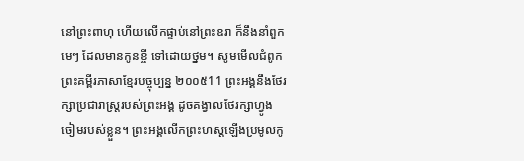នៅព្រះពាហុ ហើយលើកផ្ទាប់នៅព្រះឧរា ក៏នឹងនាំពួកមេៗ ដែលមានកូនខ្ចី ទៅដោយថ្នម។ សូមមើលជំពូកព្រះគម្ពីរភាសាខ្មែរបច្ចុប្បន្ន ២០០៥11 ព្រះអង្គនឹងថែរក្សាប្រជារាស្ត្ររបស់ព្រះអង្គ ដូចគង្វាលថែរក្សាហ្វូងចៀមរបស់ខ្លួន។ ព្រះអង្គលើកព្រះហស្ដឡើងប្រមូលកូ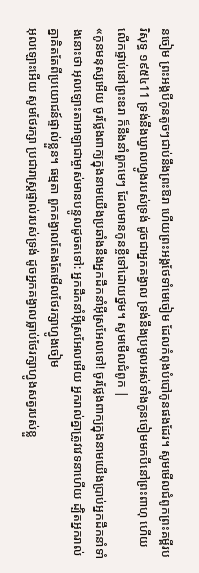នចៀម ព្រះអង្គបីកូនតូចៗជាប់នឹងព្រះឱរា ហើយព្រះអង្គថែទាំមេចៀម ដែលកំពុងបំបៅកូនផងដែរ។ សូមមើលជំពូកព្រះគម្ពីរបរិសុទ្ធ ១៩៥៤11 ទ្រង់នឹងឃ្វាលហ្វូងរបស់ទ្រង់ ដូចជាអ្នកគង្វាល ទ្រង់នឹងប្រមូលអស់ទាំងកូនចៀមមកបីនៅព្រះពាហុ ហើយលើកផ្ទាប់នៅព្រះឧរា ក៏នឹងនាំពួកមេៗ ដែលមានកូនខ្ចីទៅដោយថ្នម។ សូមមើលជំពូក |
«កូនមនុស្សអើយ ចូរថ្លែងពាក្យក្នុងនាមយើងប្រឆាំងនឹងអ្នកដឹកនាំអ៊ីស្រអែលទៅ! ចូរថ្លែងពាក្យក្នុងនាមយើងប្រាប់អ្នកដឹកនាំទាំងនោះថា អុលឡោះតាអាឡាជាម្ចាស់មានបន្ទូលដូចតទៅ: អ្នកដឹកនាំអ៊ីស្រអែលអើយ អ្នករាល់គ្នាត្រូវវេទនាហើយ ដ្បិតអ្នករាល់គ្នាគិតតែពីប្រយោជន៍ផ្ទាល់ខ្លួន។ ធម្មតា ពួកគង្វាលតែងតែមើលថែរក្សាហ្វូងចៀម
អុលឡោះអើយ សូមថែរក្សា ប្រជារាស្ត្រផ្ទាល់របស់ទ្រង់ ដូចអ្នកគង្វាលធ្លាប់ថែរក្សាហ្វូងសត្វរបស់ខ្លួ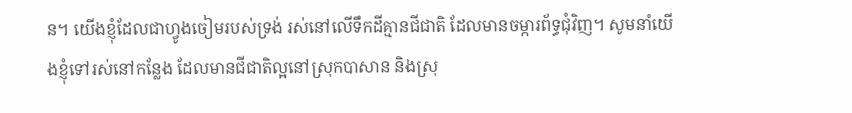ន។ យើងខ្ញុំដែលជាហ្វូងចៀមរបស់ទ្រង់ រស់នៅលើទឹកដីគ្មានជីជាតិ ដែលមានចម្ការព័ទ្ធជុំវិញ។ សូមនាំយើងខ្ញុំទៅរស់នៅកន្លែង ដែលមានជីជាតិល្អនៅស្រុកបាសាន និងស្រុ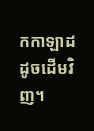កកាឡាដ ដូចដើមវិញ។